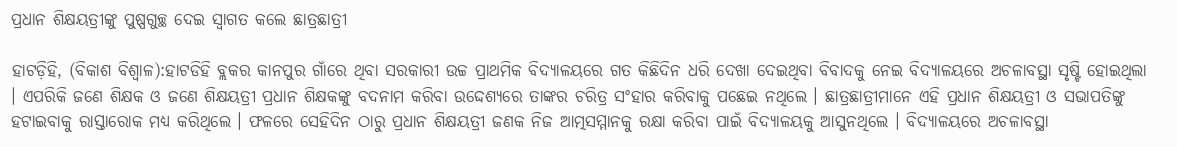ପ୍ରଧାନ ଶିକ୍ଷୟତ୍ରୀଙ୍କୁ ପୁଷ୍ପଗୁଚ୍ଛ ଦେଇ ସ୍ୱାଗତ କଲେ ଛାତ୍ରଛାତ୍ରୀ

ହାଟଡ଼ିହି, (ବିକାଶ ବିଶ୍ୱାଳ):ହାଟଡିହି ବ୍ଲକର କାନପୁର ଗାଁରେ ଥିବା ସରକାରୀ ଉଚ୍ଚ ପ୍ରାଥମିକ ବିଦ୍ୟାଳୟରେ ଗତ କିଛିଦିନ ଧରି ଦେଖା ଦେଇଥିବା ବିବାଦକୁ ନେଇ ବିଦ୍ୟାଳୟରେ ଅଚଳାବସ୍ଥା ସୃଷ୍ଟି ହୋଇଥିଲା । ଏପରିକି ଜଣେ ଶିକ୍ଷକ ଓ ଜଣେ ଶିକ୍ଷୟତ୍ରୀ ପ୍ରଧାନ ଶିକ୍ଷକଙ୍କୁ ବଦନାମ କରିବା ଉଦ୍ଦେଶ୍ୟରେ ତାଙ୍କର ଚରିତ୍ର ସଂହାର କରିବାକୁ ପଛେଇ ନଥିଲେ । ଛାତ୍ରଛାତ୍ରୀମାନେ ଏହି ପ୍ରଧାନ ଶିକ୍ଷୟତ୍ରୀ ଓ ସଭାପତିଙ୍କୁ ହଟାଇବାକୁ ରାସ୍ତାରୋକ ମଧ୍ୟ କରିଥିଲେ । ଫଳରେ ସେହିଦିନ ଠାରୁ ପ୍ରଧାନ ଶିକ୍ଷୟତ୍ରୀ ଜଣକ ନିଜ ଆତ୍ମସମ୍ମାନକୁ ରକ୍ଷା କରିବା ପାଇଁ ବିଦ୍ୟାଳୟକୁ ଆସୁନଥିଲେ । ବିଦ୍ୟାଳୟରେ ଅଚଳାବସ୍ଥା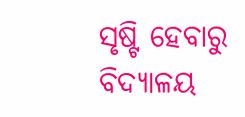ସୃଷ୍ଟି ହେବାରୁ ବିଦ୍ୟାଳୟ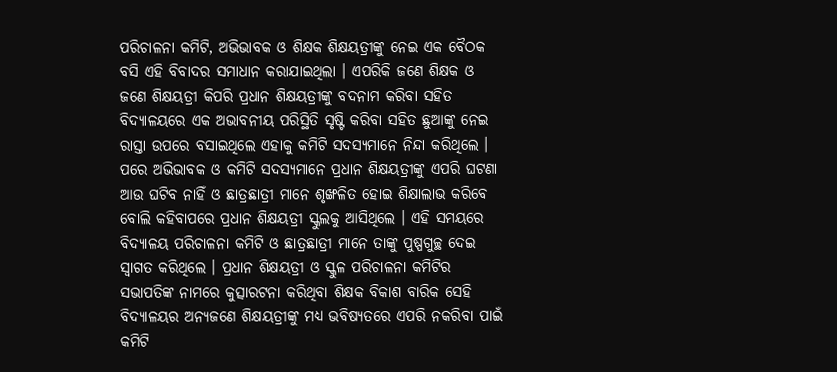ପରିଚାଳନା କମିଟି, ଅଭିଭାବକ ଓ ଶିକ୍ଷକ ଶିକ୍ଷୟତ୍ରୀଙ୍କୁ ନେଇ ଏକ ବୈଠକ ବସି ଏହି ବିବାଦର ସମାଧାନ କରାଯାଇଥିଲା । ଏପରିକି ଜଣେ ଶିକ୍ଷକ ଓ ଜଣେ ଶିକ୍ଷୟତ୍ରୀ କିପରି ପ୍ରଧାନ ଶିକ୍ଷୟତ୍ରୀଙ୍କୁ ବଦନାମ କରିବା ସହିତ ବିଦ୍ୟାଳୟରେ ଏକ ଅଭାବନୀୟ ପରିସ୍ଥିତି ସୃଷ୍ଟି କରିବା ସହିତ ଛୁଆଙ୍କୁ ନେଇ ରାସ୍ତା ଉପରେ ବସାଇଥିଲେ ଏହାକୁ କମିଟି ସଦସ୍ୟମାନେ ନିନ୍ଦା କରିଥିଲେ । ପରେ ଅଭିଭାବକ ଓ କମିଟି ସଦସ୍ୟମାନେ ପ୍ରଧାନ ଶିକ୍ଷୟତ୍ରୀଙ୍କୁ ଏପରି ଘଟଣା ଆଉ ଘଟିବ ନାହିଁ ଓ ଛାତ୍ରଛାତ୍ରୀ ମାନେ ଶୃଙ୍ଖଳିତ ହୋଇ ଶିକ୍ଷାଲାଭ କରିବେ ବୋଲି କହିବାପରେ ପ୍ରଧାନ ଶିକ୍ଷୟତ୍ରୀ ସ୍କୁଲକୁ ଆସିଥିଲେ । ଏହି ସମୟରେ ବିଦ୍ୟାଳୟ ପରିଚାଳନା କମିଟି ଓ ଛାତ୍ରଛାତ୍ରୀ ମାନେ ତାଙ୍କୁ ପୁଷ୍ପଗୁଚ୍ଛ ଦେଇ ସ୍ୱାଗତ କରିଥିଲେ । ପ୍ରଧାନ ଶିକ୍ଷୟତ୍ରୀ ଓ ସ୍କୁଳ ପରିଚାଳନା କମିଟିର ସଭାପତିଙ୍କ ନାମରେ କୁତ୍ସାରଟନା କରିଥିବା ଶିକ୍ଷକ ବିକାଶ ବାରିକ ସେହି ବିଦ୍ୟାଳୟର ଅନ୍ୟଜଣେ ଶିକ୍ଷୟତ୍ରୀଙ୍କୁ ମଧ୍ୟ ଭବିଷ୍ୟତରେ ଏପରି ନକରିବା ପାଇଁ କମିଟି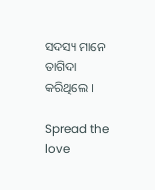ସଦସ୍ୟ ମାନେ ତାଗିଦା କରିଥିଲେ ।

Spread the love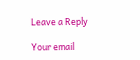Leave a Reply

Your email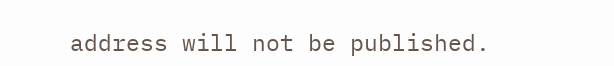address will not be published.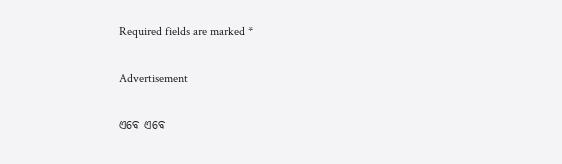Required fields are marked *

Advertisement

ଏବେ ଏବେ